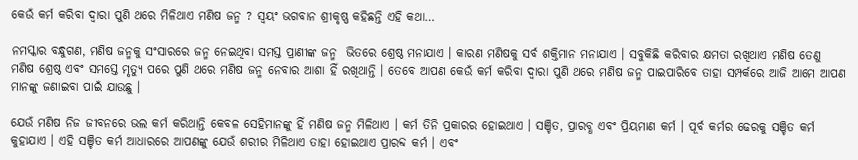କେଉଁ କର୍ମ କରିବା ଦ୍ଵାରା ପୁଣି ଥରେ ମିଳିଥାଏ ମଣିଷ ଜନ୍ମ ? ସ୍ଵୟଂ ଭଗବାନ ଶ୍ରୀକୃଷ୍ଣ କହିଛନ୍ତି ଏହି କଥା…

ନମସ୍କାର ବନ୍ଧୁଗଣ, ମଣିଷ ଜନ୍ମକୁ ସଂସାରରେ ଜନ୍ମ ନେଇଥିବା ସମସ୍ତ ପ୍ରାଣୀଙ୍କ ଜନ୍ମ  ଭିତରେ ଶ୍ରେଷ୍ଠ ମନାଯାଏ । କାରଣ ମଣିଷକୁ ସର୍ବ ଶକ୍ତିମାନ ମନାଯାଏ । ସବୁକିଛି କରିବାର କ୍ଷମତା ରଖିଥାଏ ମଣିଷ ତେଣୁ ମଣିଷ ଶ୍ରେଷ୍ଠ ଏବଂ ସମସ୍ତେ ମୃତ୍ୟୁ ପରେ ପୁଣି ଥରେ ମଣିଷ ଜନ୍ମ ନେବାର ଆଶା ହିଁ ରଖିଥାନ୍ତି । ତେବେ ଆପଣ କେଉଁ କର୍ମ କରିବା ଦ୍ଵାରା ପୁଣି ଥରେ ମଣିଷ ଜନ୍ମ ପାଇପାରିବେ ତାହା ସମ୍ପର୍କରେ ଆଜି ଆମେ ଆପଣ ମାନଙ୍କୁ ଜଣାଇବା ପାଇଁ ଯାଉଛୁ ।

ଯେଉଁ ମଣିଷ ନିଜ ଜୀବନରେ ଭଲ କର୍ମ କରିଥାନ୍ତି କେବଳ ସେହିମାନଙ୍କୁ ହିଁ ମଣିଷ ଜନ୍ମ ମିଳିଥାଏ । କର୍ମ ତିନି ପ୍ରକାରର ହୋଇଥାଏ । ସଞ୍ଚିତ, ପ୍ରାରବ୍ଧ ଏବଂ ପ୍ରିୟମାଣ କର୍ମ । ପୂର୍ବ କର୍ମର ଢେରକୁ ସଞ୍ଚିତ କର୍ମ କୁହାଯାଏ । ଏହି ସଞ୍ଚିତ କର୍ମ ଆଧାରରେ ଆପଣଙ୍କୁ ଯେଉଁ ଶରୀର ମିଳିଥାଏ ତାହା ହୋଇଥାଏ ପ୍ରାରବ୍ଦ କର୍ମ । ଏବଂ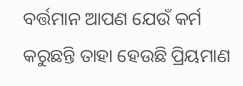ବର୍ତ୍ତମାନ ଆପଣ ଯେଉଁ କର୍ମ କରୁଛନ୍ତି ତାହା ହେଉଛି ପ୍ରିୟମାଣ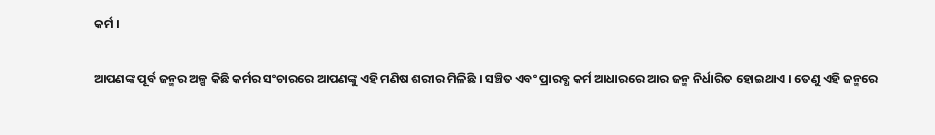କର୍ମ ।

ଆପଣଙ୍କ ପୂର୍ବ ଜନ୍ମର ଅଳ୍ପ କିଛି କର୍ମର ସଂଚାରରେ ଆପଣଙ୍କୁ ଏହି ମଣିଷ ଶରୀର ମିଳିଛି । ସଞ୍ଚିତ ଏବଂ ପ୍ରାରବ୍ଧ କର୍ମ ଆଧାରରେ ଆର ଜନ୍ମ ନିର୍ଧାରିତ ହୋଇଥାଏ । ତେଣୁ ଏହି ଜନ୍ମରେ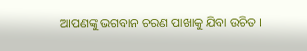ଆପଣଙ୍କୁ ଭଗବାନ ଚରଣ ପାଖାକୁ ଯିବା ଉଚିତ ।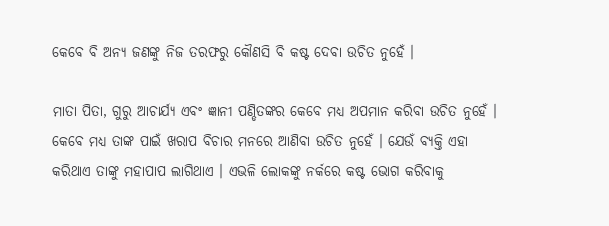କେବେ ବି ଅନ୍ୟ ଜଣଙ୍କୁ ନିଜ ତରଫରୁ କୌଣସି ବି କଷ୍ଟ ଦେବା ଉଚିତ ନୁହେଁ ।

ମାତା ପିତା, ଗୁରୁ ଆଚାର୍ଯ୍ୟ ଏବଂ ଜ୍ଞାନୀ ପଣ୍ଡିତଙ୍କର କେବେ ମଧ୍ୟ ଅପମାନ କରିବା ଉଚିତ ନୁହେଁ । କେବେ ମଧ୍ୟ ତାଙ୍କ ପାଇଁ ଖରାପ ବିଚାର ମନରେ ଆଣିବା ଉଚିତ ନୁହେଁ । ଯେଉଁ ବ୍ୟକ୍ତି ଏହା କରିଥାଏ ତାଙ୍କୁ ମହାପାପ ଲାଗିଥାଏ । ଏଭଳି ଲୋକଙ୍କୁ ନର୍କରେ କଷ୍ଟ ଭୋଗ କରିବାକୁ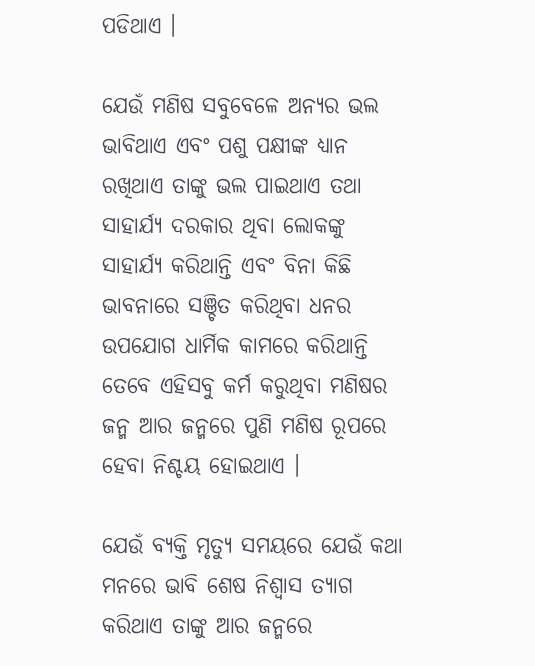ପଡିଥାଏ ।

ଯେଉଁ ମଣିଷ ସବୁବେଳେ ଅନ୍ୟର ଭଲ ଭାବିଥାଏ ଏବଂ ପଶୁ ପକ୍ଷୀଙ୍କ ଧ୍ୟାନ ରଖିଥାଏ ତାଙ୍କୁ ଭଲ ପାଇଥାଏ ତଥା ସାହାର୍ଯ୍ୟ ଦରକାର ଥିବା ଲୋକଙ୍କୁ ସାହାର୍ଯ୍ୟ କରିଥାନ୍ତି ଏବଂ ବିନା କିଛି ଭାବନାରେ ସଞ୍ଚିତ କରିଥିବା ଧନର ଉପଯୋଗ ଧାର୍ମିକ କାମରେ କରିଥାନ୍ତି ତେବେ ଏହିସବୁ କର୍ମ କରୁଥିବା ମଣିଷର ଜନ୍ମ ଆର ଜନ୍ମରେ ପୁଣି ମଣିଷ ରୂପରେ ହେବା ନିଶ୍ଚୟ ହୋଇଥାଏ ।

ଯେଉଁ ବ୍ୟକ୍ତି ମୃତ୍ୟୁ ସମୟରେ ଯେଉଁ କଥା ମନରେ ଭାବି ଶେଷ ନିଶ୍ଵାସ ତ୍ୟାଗ କରିଥାଏ ତାଙ୍କୁ ଆର ଜନ୍ମରେ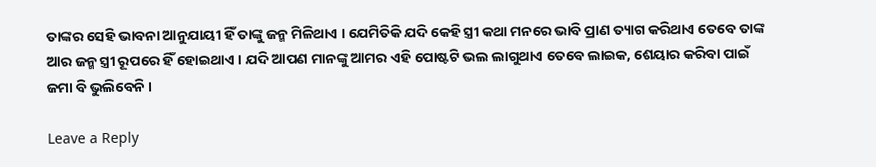ତାଙ୍କର ସେହି ଭାବନା ଆନୁଯାୟୀ ହିଁ ତାଙ୍କୁ ଜନ୍ମ ମିଳିଥାଏ । ଯେମିତିକି ଯଦି କେହି ସ୍ତ୍ରୀ କଥା ମନରେ ଭାବି ପ୍ରାଣ ତ୍ୟାଗ କରିଥାଏ ତେବେ ତାଙ୍କ ଆର ଜନ୍ମ ସ୍ତ୍ରୀ ରୂପରେ ହିଁ ହୋଇଥାଏ । ଯଦି ଆପଣ ମାନଙ୍କୁ ଆମର ଏହି ପୋଷ୍ଟଟି ଭଲ ଲାଗୁଥାଏ ତେବେ ଲାଇକ, ଶେୟାର କରିବା ପାଇଁ ଜମା ବି ଭୁଲିବେନି ।

Leave a Reply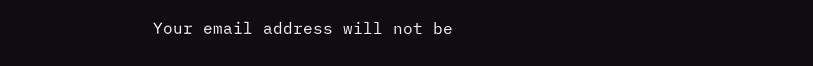Your email address will not be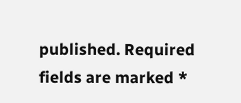published. Required fields are marked *